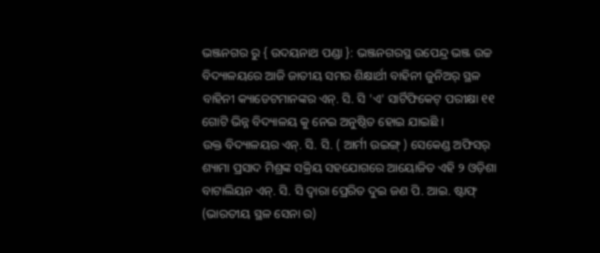ଭଞ୍ଜନଗର ରୁ { ଉଦୟନାଥ ପଣ୍ଡା }: ଭଞ୍ଜନଗରସ୍ଥ ଉପେନ୍ଦ୍ର ଭଞ୍ଜ ଉଚ୍ଚ ବିଦ୍ୟାଳୟରେ ଆଜି ଜାତୀୟ ସମର ଶିକ୍ଷାର୍ଥୀ ବାହିନୀ ଜୁନିଅର୍ ସ୍ଥଳ ବାହିନୀ କ୍ୟାଡେଟମାନଙ୍କର ଏନ୍. ସି. ସି 'ଏ' ସାର୍ଟିଫିକେଟ୍ ପରୀକ୍ଷା ୧୧ ଗୋଟି ଭିନ୍ନ ବିଦ୍ୟାଳୟ କୁ ନେଇ ଅନୁଷ୍ଠିତ ହୋଇ ଯାଇଛି ।
ଉକ୍ତ ବିଦ୍ୟାଳୟର ଏନ୍. ସି. ସି. ( ଆର୍ମୀ ଉଇଙ୍ଗ୍ ) ସେକେଣ୍ଡ ଅଫିସର୍ ଶ୍ୟାମା ପ୍ରସାଦ ମିଶ୍ରଙ୍କ ସକ୍ରିୟ ସହଯୋଗରେ ଆୟୋଜିତ ଏହି ୨ ଓଡ଼ିଶା ବାଟାଲିୟନ ଏନ୍. ସି. ସି ଦ୍ଵାରା ପ୍ରେରିତ ଦୁଇ ଜଣ ପି. ଆଇ. ଷ୍ଟାଫ୍ (ଭାରତୀୟ ସ୍ଥଳ ସେନା ର)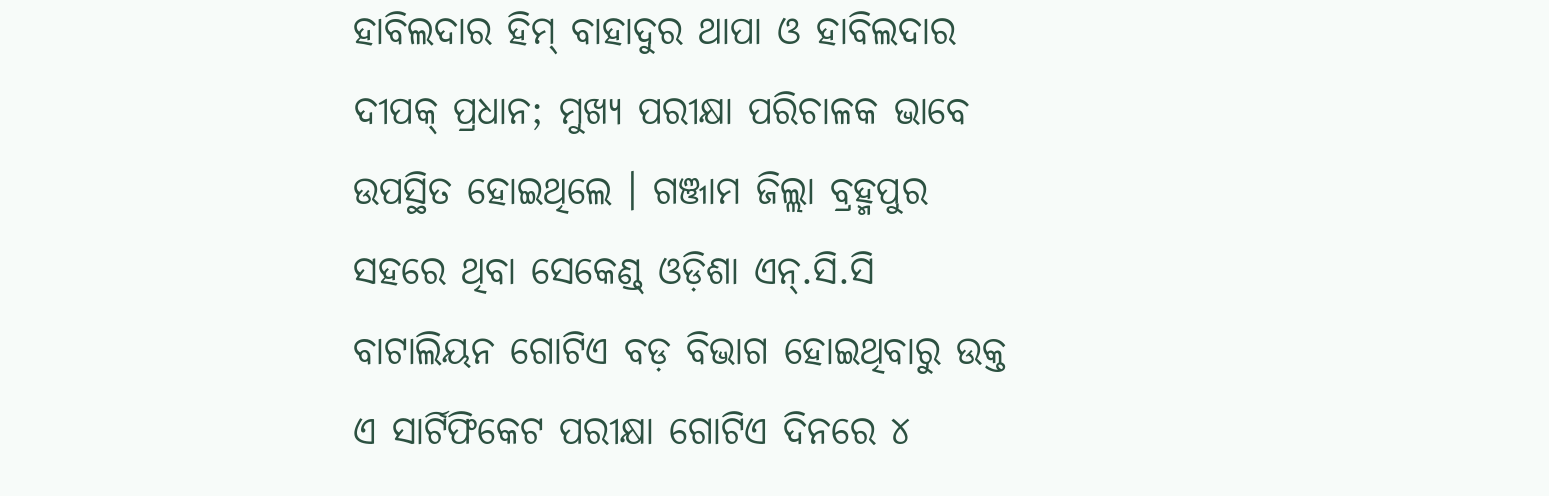ହାବିଲଦାର ହିମ୍ ବାହାଦୁର ଥାପା ଓ ହାବିଲଦାର ଦୀପକ୍ ପ୍ରଧାନ; ମୁଖ୍ୟ ପରୀକ୍ଷା ପରିଚାଳକ ଭାବେ ଉପସ୍ଥିତ ହୋଇଥିଲେ । ଗଞ୍ଜାମ ଜିଲ୍ଲା ବ୍ରହ୍ମପୁର ସହରେ ଥିବା ସେକେଣ୍ଡ୍ ଓଡ଼ିଶା ଏନ୍.ସି.ସି ବାଟାଲିୟନ ଗୋଟିଏ ବଡ଼ ବିଭାଗ ହୋଇଥିବାରୁ ଉକ୍ତ ଏ ସାର୍ଟିଫିକେଟ ପରୀକ୍ଷା ଗୋଟିଏ ଦିନରେ ୪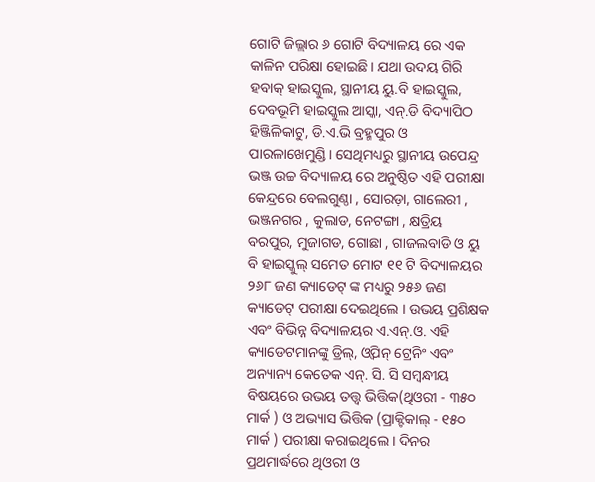ଗୋଟି ଜିଲ୍ଲାର ୬ ଗୋଟି ବିଦ୍ୟାଳୟ ରେ ଏକ କାଳିନ ପରିକ୍ଷା ହୋଇଛି। ଯଥା ଉଦୟ ଗିରି ହବାକ୍ ହାଇସ୍କୁଲ, ସ୍ଥାନୀୟ ୟୁ.ବି ହାଇସ୍କୁଲ, ଦେବଭୂମି ହାଇସ୍କୁଲ ଆସ୍କା, ଏନ୍.ଡି ବିଦ୍ୟାପିଠ ହିଞ୍ଜିଳିକାଟୁ, ଡି.ଏ.ଭି ବ୍ରହ୍ମପୁର ଓ ପାରଳାଖେମୁଣ୍ଡି। ସେଥିମଧ୍ୟରୁ ସ୍ଥାନୀୟ ଉପେନ୍ଦ୍ର ଭଞ୍ଜ ଉଚ୍ଚ ବିଦ୍ୟାଳୟ ରେ ଅନୁଷ୍ଠିତ ଏହି ପରୀକ୍ଷା କେନ୍ଦ୍ରରେ ବେଲଗୁଣ୍ଠା , ସୋରଡ଼ା, ଗାଲେରୀ , ଭଞ୍ଜନଗର , କୁଲାଡ, ନେଟଙ୍ଗା , କ୍ଷତ୍ରିୟ ବରପୁର, ମୁଜାଗଡ, ଗୋଛା , ଗାଜଲବାଡି ଓ ୟୁ ବି ହାଇସ୍କୁଲ୍ ସମେତ ମୋଟ ୧୧ ଟି ବିଦ୍ୟାଳୟର ୨୬୮ ଜଣ କ୍ୟାଡେଟ୍ ଙ୍କ ମଧ୍ୟରୁ ୨୫୬ ଜଣ କ୍ୟାଡେଟ୍ ପରୀକ୍ଷା ଦେଇଥିଲେ । ଉଭୟ ପ୍ରଶିକ୍ଷକ ଏବଂ ବିଭିନ୍ନ ବିଦ୍ୟାଳୟର ଏ.ଏନ୍.ଓ. ଏହି କ୍ୟାଡେଟମାନଙ୍କୁ ଡ୍ରିଲ୍, ଓ୍ବିପନ୍ ଟ୍ରେନିଂ ଏବଂ ଅନ୍ୟାନ୍ୟ କେତେକ ଏନ୍. ସି. ସି ସମ୍ବନ୍ଧୀୟ ବିଷୟରେ ଉଭୟ ତତ୍ତ୍ଵ ଭିତ୍ତିକ(ଥିଓରୀ - ୩୫୦ ମାର୍କ ) ଓ ଅଭ୍ୟାସ ଭିତ୍ତିକ (ପ୍ରାକ୍ଟିକାଲ୍ - ୧୫୦ ମାର୍କ ) ପରୀକ୍ଷା କରାଇଥିଲେ । ଦିନର ପ୍ରଥମାର୍ଦ୍ଧରେ ଥିଓରୀ ଓ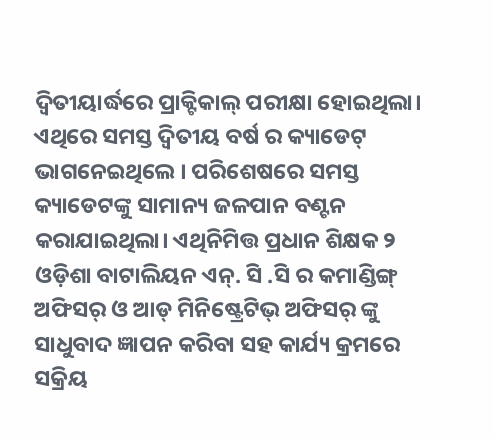ଦ୍ବିତୀୟାର୍ଦ୍ଧରେ ପ୍ରାକ୍ଟିକାଲ୍ ପରୀକ୍ଷା ହୋଇଥିଲା। ଏଥିରେ ସମସ୍ତ ଦ୍ବିତୀୟ ବର୍ଷ ର କ୍ୟାଡେଟ୍ ଭାଗନେଇଥିଲେ । ପରିଶେଷରେ ସମସ୍ତ କ୍ୟାଡେଟଙ୍କୁ ସାମାନ୍ୟ ଜଳପାନ ବଣ୍ଟନ କରାଯାଇଥିଲା। ଏଥିନିମିତ୍ତ ପ୍ରଧାନ ଶିକ୍ଷକ ୨ ଓଡ଼ିଶା ବାଟାଲିୟନ ଏନ୍. ସି .ସି ର କମାଣ୍ଡିଙ୍ଗ୍ ଅଫିସର୍ ଓ ଆଡ୍ ମିନିଷ୍ଟ୍ରେଟିଭ୍ ଅଫିସର୍ ଙ୍କୁ ସାଧୁବାଦ ଜ୍ଞାପନ କରିବା ସହ କାର୍ଯ୍ୟ କ୍ରମରେ
ସକ୍ରିୟ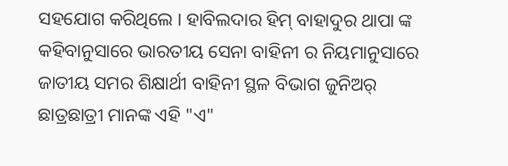ସହଯୋଗ କରିଥିଲେ । ହାବିଲଦାର ହିମ୍ ବାହାଦୁର ଥାପା ଙ୍କ କହିବାନୁସାରେ ଭାରତୀୟ ସେନା ବାହିନୀ ର ନିୟମାନୁସାରେ ଜାତୀୟ ସମର ଶିକ୍ଷାର୍ଥୀ ବାହିନୀ ସ୍ଥଳ ବିଭାଗ ଜୁନିଅର୍ ଛାତ୍ରଛାତ୍ରୀ ମାନଙ୍କ ଏହି "ଏ"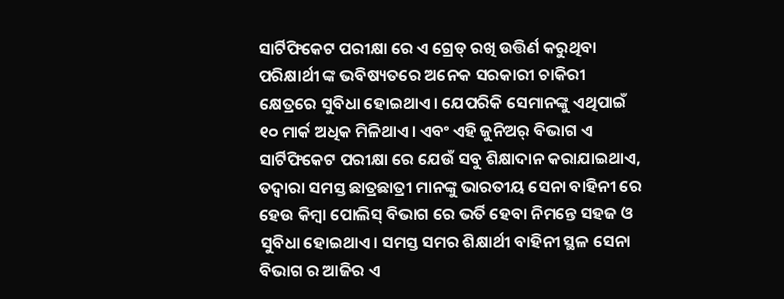ସାର୍ଟିଫିକେଟ ପରୀକ୍ଷା ରେ ଏ ଗ୍ରେଡ୍ ରଖି ଉତ୍ତିର୍ଣ କରୁଥିବା ପରିକ୍ଷାର୍ଥୀ ଙ୍କ ଭବିଷ୍ୟତରେ ଅନେକ ସରକାରୀ ଚାକିରୀ କ୍ଷେତ୍ରରେ ସୁବିଧା ହୋଇଥାଏ। ଯେପରିକି ସେମାନଙ୍କୁ ଏଥିପାଇଁ ୧୦ ମାର୍କ ଅଧିକ ମିଳିଥାଏ। ଏବଂ ଏହି ଜୁନିଅର୍ ବିଭାଗ ଏ ସାର୍ଟିଫିକେଟ ପରୀକ୍ଷା ରେ ଯେଉଁ ସବୁ ଶିକ୍ଷାଦାନ କରାଯାଇଥାଏ, ତଦ୍ୱାରା ସମସ୍ତ ଛାତ୍ରଛାତ୍ରୀ ମାନଙ୍କୁ ଭାରତୀୟ ସେନା ବାହିନୀ ରେ ହେଉ କିମ୍ବା ପୋଲିସ୍ ବିଭାଗ ରେ ଭର୍ତି ହେବା ନିମନ୍ତେ ସହଜ ଓ ସୁବିଧା ହୋଇଥାଏ। ସମସ୍ତ ସମର ଶିକ୍ଷାର୍ଥୀ ବାହିନୀ ସ୍ଥଳ ସେନା ବିଭାଗ ର ଆଜିର ଏ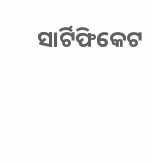ସାର୍ଟିଫିକେଟ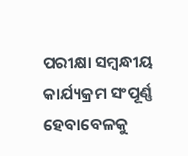ପରୀକ୍ଷା ସମ୍ବନ୍ଧୀୟ କାର୍ଯ୍ୟକ୍ରମ ସଂପୂର୍ଣ୍ଣ ହେବାବେଳକୁ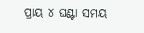ପ୍ରାୟ ୪ ଘଣ୍ଟା ସମୟ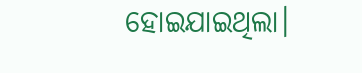ହୋଇଯାଇଥିଲା।